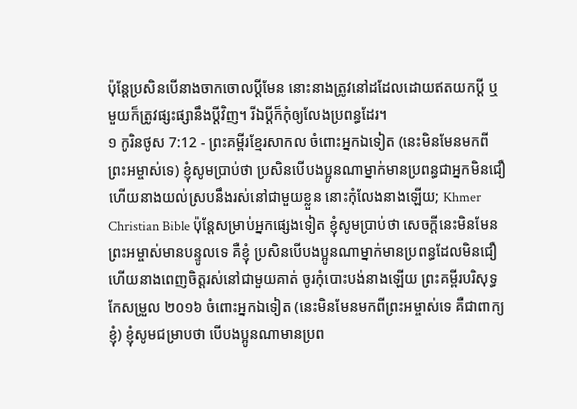ប៉ុន្តែប្រសិនបើនាងចាកចោលប្ដីមែន នោះនាងត្រូវនៅដដែលដោយឥតយកប្ដី ឬមួយក៏ត្រូវផ្សះផ្សានឹងប្ដីវិញ។ រីឯប្ដីក៏កុំឲ្យលែងប្រពន្ធដែរ។
១ កូរិនថូស 7:12 - ព្រះគម្ពីរខ្មែរសាកល ចំពោះអ្នកឯទៀត (នេះមិនមែនមកពីព្រះអម្ចាស់ទេ) ខ្ញុំសូមប្រាប់ថា ប្រសិនបើបងប្អូនណាម្នាក់មានប្រពន្ធជាអ្នកមិនជឿ ហើយនាងយល់ស្របនឹងរស់នៅជាមួយខ្លួន នោះកុំលែងនាងឡើយ; Khmer Christian Bible ប៉ុន្ដែសម្រាប់អ្នកផ្សេងទៀត ខ្ញុំសូមប្រាប់ថា សេចក្ដីនេះមិនមែនព្រះអម្ចាស់មានបន្ទូលទេ គឺខ្ញុំ ប្រសិនបើបងប្អូនណាម្នាក់មានប្រពន្ធដែលមិនជឿ ហើយនាងពេញចិត្ដរស់នៅជាមួយគាត់ ចូរកុំបោះបង់នាងឡើយ ព្រះគម្ពីរបរិសុទ្ធកែសម្រួល ២០១៦ ចំពោះអ្នកឯទៀត (នេះមិនមែនមកពីព្រះអម្ចាស់ទេ គឺជាពាក្យខ្ញុំ) ខ្ញុំសូមជម្រាបថា បើបងប្អូនណាមានប្រព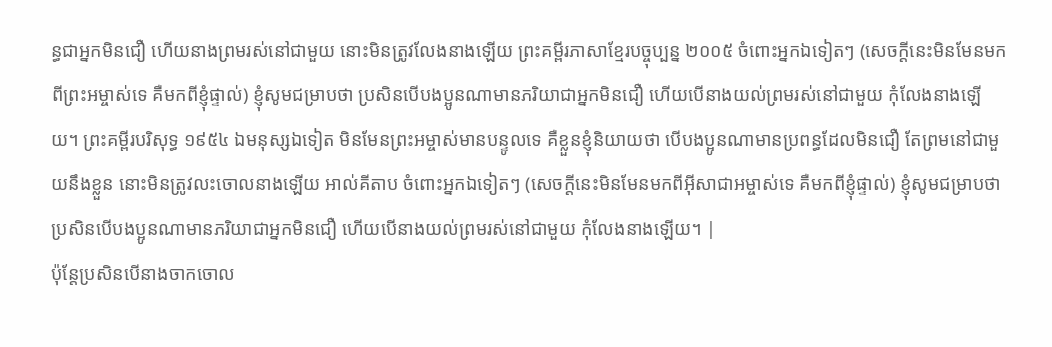ន្ធជាអ្នកមិនជឿ ហើយនាងព្រមរស់នៅជាមួយ នោះមិនត្រូវលែងនាងឡើយ ព្រះគម្ពីរភាសាខ្មែរបច្ចុប្បន្ន ២០០៥ ចំពោះអ្នកឯទៀតៗ (សេចក្ដីនេះមិនមែនមកពីព្រះអម្ចាស់ទេ គឺមកពីខ្ញុំផ្ទាល់) ខ្ញុំសូមជម្រាបថា ប្រសិនបើបងប្អូនណាមានភរិយាជាអ្នកមិនជឿ ហើយបើនាងយល់ព្រមរស់នៅជាមួយ កុំលែងនាងឡើយ។ ព្រះគម្ពីរបរិសុទ្ធ ១៩៥៤ ឯមនុស្សឯទៀត មិនមែនព្រះអម្ចាស់មានបន្ទូលទេ គឺខ្លួនខ្ញុំនិយាយថា បើបងប្អូនណាមានប្រពន្ធដែលមិនជឿ តែព្រមនៅជាមួយនឹងខ្លួន នោះមិនត្រូវលះចោលនាងឡើយ អាល់គីតាប ចំពោះអ្នកឯទៀតៗ (សេចក្ដីនេះមិនមែនមកពីអ៊ីសាជាអម្ចាស់ទេ គឺមកពីខ្ញុំផ្ទាល់) ខ្ញុំសូមជម្រាបថា ប្រសិនបើបងប្អូនណាមានភរិយាជាអ្នកមិនជឿ ហើយបើនាងយល់ព្រមរស់នៅជាមួយ កុំលែងនាងឡើយ។ |
ប៉ុន្តែប្រសិនបើនាងចាកចោល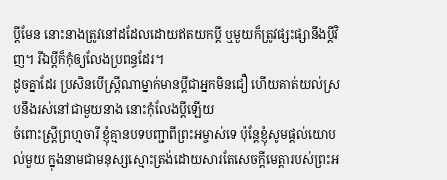ប្ដីមែន នោះនាងត្រូវនៅដដែលដោយឥតយកប្ដី ឬមួយក៏ត្រូវផ្សះផ្សានឹងប្ដីវិញ។ រីឯប្ដីក៏កុំឲ្យលែងប្រពន្ធដែរ។
ដូចគ្នាដែរ ប្រសិនបើស្ត្រីណាម្នាក់មានប្ដីជាអ្នកមិនជឿ ហើយគាត់យល់ស្របនឹងរស់នៅជាមួយនាង នោះកុំលែងប្ដីឡើយ
ចំពោះស្ត្រីព្រហ្មចារី ខ្ញុំគ្មានបទបញ្ជាពីព្រះអម្ចាស់ទេ ប៉ុន្តែខ្ញុំសូមផ្ដល់យោបល់មួយ ក្នុងនាមជាមនុស្សស្មោះត្រង់ដោយសារតែសេចក្ដីមេត្តារបស់ព្រះអ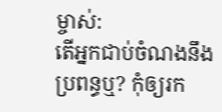ម្ចាស់:
តើអ្នកជាប់ចំណងនឹងប្រពន្ធឬ? កុំឲ្យរក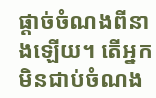ផ្ដាច់ចំណងពីនាងឡើយ។ តើអ្នកមិនជាប់ចំណង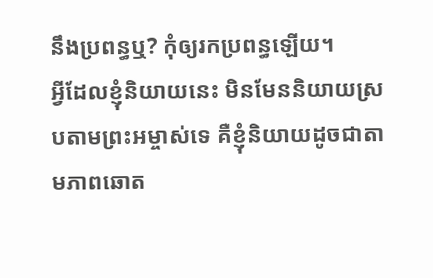នឹងប្រពន្ធឬ? កុំឲ្យរកប្រពន្ធឡើយ។
អ្វីដែលខ្ញុំនិយាយនេះ មិនមែននិយាយស្របតាមព្រះអម្ចាស់ទេ គឺខ្ញុំនិយាយដូចជាតាមភាពឆោត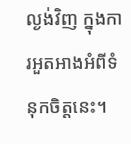ល្ងង់វិញ ក្នុងការអួតអាងអំពីទំនុកចិត្តនេះ។